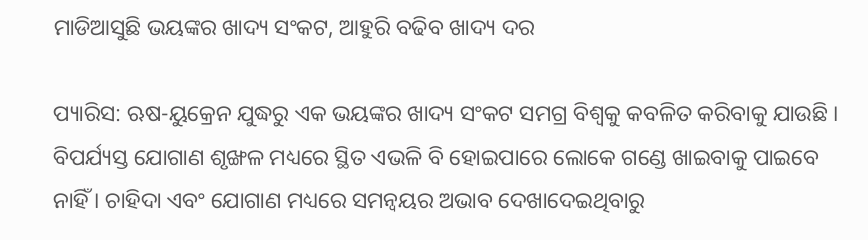ମାଡିଆସୁଛି ଭୟଙ୍କର ଖାଦ୍ୟ ସଂକଟ, ଆହୁରି ବଢିବ ଖାଦ୍ୟ ଦର

ପ୍ୟାରିସ: ଋଷ-ୟୁକ୍ରେନ ଯୁଦ୍ଧରୁ ଏକ ଭୟଙ୍କର ଖାଦ୍ୟ ସଂକଟ ସମଗ୍ର ବିଶ୍ୱକୁ କବଳିତ କରିବାକୁ ଯାଉଛି । ବିପର୍ଯ୍ୟସ୍ତ ଯୋଗାଣ ଶୃଙ୍ଖଳ ମଧ୍ୟରେ ସ୍ଥିତ ଏଭଳି ବି ହୋଇପାରେ ଲୋକେ ଗଣ୍ଡେ ଖାଇବାକୁ ପାଇବେ ନାହିଁ । ଚାହିଦା ଏବଂ ଯୋଗାଣ ମଧ୍ୟରେ ସମନ୍ୱୟର ଅଭାବ ଦେଖାଦେଇଥିବାରୁ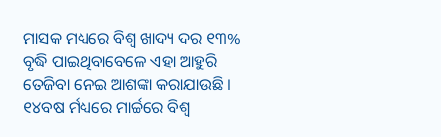ମାସକ ମଧ୍ୟରେ ବିଶ୍ୱ ଖାଦ୍ୟ ଦର ୧୩% ବୃଦ୍ଧି ପାଇଥିବାବେଳେ ଏହା ଆହୁରି ତେଜିବା ନେଇ ଆଶଙ୍କା କରାଯାଉଛି । ୧୪ବଷ ର୍ମଧ୍ୟରେ ମାର୍ଚ୍ଚରେ ବିଶ୍ୱ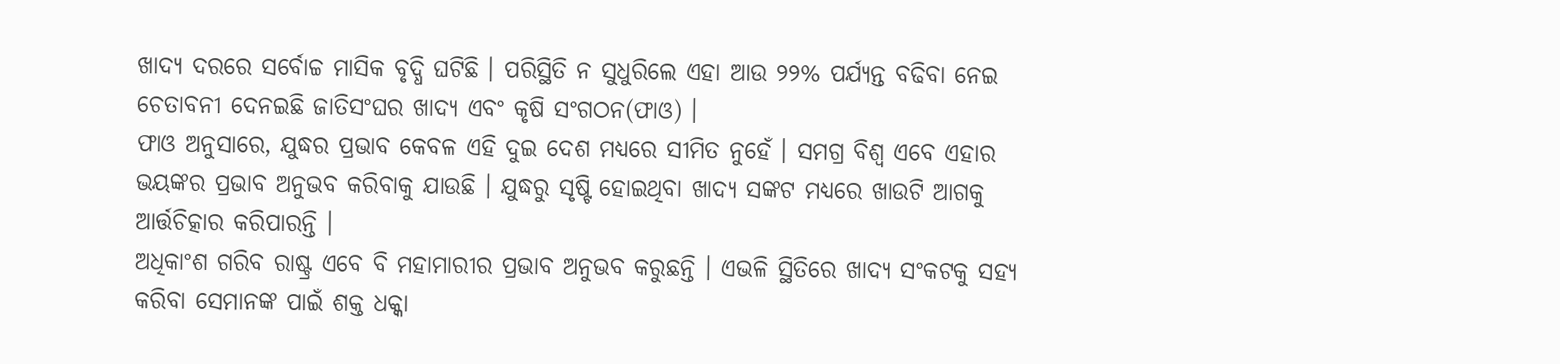ଖାଦ୍ୟ ଦରରେ ସର୍ବୋଚ୍ଚ ମାସିକ ବୃଦ୍ଧି ଘଟିଛି । ପରିସ୍ଥିତି ନ ସୁଧୁରିଲେ ଏହା ଆଉ ୨୨% ପର୍ଯ୍ୟନ୍ତ ବଢିବା ନେଇ ଚେତାବନୀ ଦେନଇଛି ଜାତିସଂଘର ଖାଦ୍ୟ ଏବଂ କୃଷି ସଂଗଠନ(ଫାଓ) ।
ଫାଓ ଅନୁସାରେ, ଯୁଦ୍ଧର ପ୍ରଭାବ କେବଳ ଏହି ଦୁଇ ଦେଶ ମଧ୍ୟରେ ସୀମିତ ନୁହେଁ । ସମଗ୍ର ବିଶ୍ୱ ଏବେ ଏହାର ଭୟଙ୍କର ପ୍ରଭାବ ଅନୁଭବ କରିବାକୁ ଯାଉଛି । ଯୁଦ୍ଧରୁ ସୃଷ୍ଟି ହୋଇଥିବା ଖାଦ୍ୟ ସଙ୍କଟ ମଧ୍ୟରେ ଖାଉଟି ଆଗକୁ ଆର୍ତ୍ତଚିତ୍କାର କରିପାରନ୍ତି ।
ଅଧିକାଂଶ ଗରିବ ରାଷ୍ଟ୍ର ଏବେ ବି ମହାମାରୀର ପ୍ରଭାବ ଅନୁଭବ କରୁଛନ୍ତି । ଏଭଳି ସ୍ଥିତିରେ ଖାଦ୍ୟ ସଂକଟକୁ ସହ୍ୟ କରିବା ସେମାନଙ୍କ ପାଇଁ ଶକ୍ତ ଧକ୍କା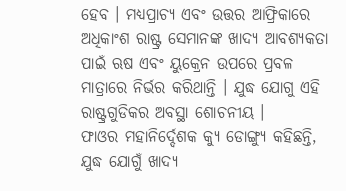ହେବ । ମଧ୍ୟପ୍ରାଚ୍ୟ ଏବଂ ଉତ୍ତର ଆଫ୍ରିକାରେ ଅଧିକାଂଶ ରାଷ୍ଟ୍ର ସେମାନଙ୍କ ଖାଦ୍ୟ ଆବଶ୍ୟକତା ପାଇଁ ଋଷ ଏବଂ ୟୁକ୍ରେନ ଉପରେ ପ୍ରବଳ ମାତ୍ରାରେ ନିର୍ଭର କରିଥାନ୍ତି । ଯୁଦ୍ଧ ଯୋଗୁ ଏହି ରାଷ୍ଟ୍ରଗୁଡିକର ଅବସ୍ଥା ଶୋଚନୀୟ ।
ଫାଓର ମହାନିର୍ଦ୍ଦେଶକ କ୍ୟୁ ଡୋଙ୍ଗ୍ୟୁ କହିଛନ୍ତି, ଯୁଦ୍ଧ ଯୋଗୁଁ ଖାଦ୍ୟ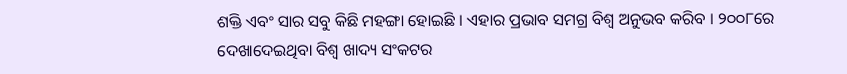ଶକ୍ତି ଏବଂ ସାର ସବୁ କିଛି ମହଙ୍ଗା ହୋଇଛି । ଏହାର ପ୍ରଭାବ ସମଗ୍ର ବିଶ୍ୱ ଅନୁଭବ କରିବ । ୨୦୦୮ରେ ଦେଖାଦେଇଥିବା ବିଶ୍ୱ ଖାଦ୍ୟ ସଂକଟର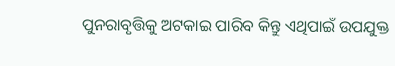ପୁନରାବୃତ୍ତିକୁ ଅଟକାଇ ପାରିବ କିନ୍ତୁ ଏଥିପାଇଁ ଉପଯୁକ୍ତ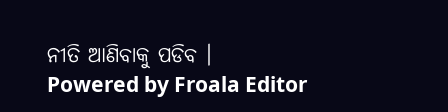ନୀତି ଆଣିବାକୁ ପଡିବ ।
Powered by Froala Editor